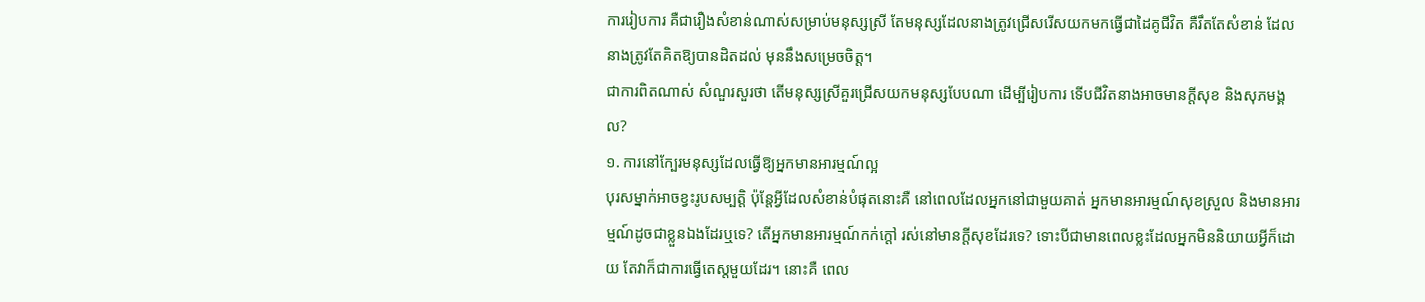ការរៀបការ គឺជារឿងសំខាន់ណាស់សម្រាប់មនុស្សស្រី តែមនុស្សដែលនាងត្រូវជ្រើសរើសយកមកធ្វើជាដៃគូជីវិត គឺរឹតតែសំខាន់ ដែលនាងត្រូវតែគិតឱ្យបានដិតដល់ មុននឹងសម្រេចចិត្ត។
ជាការពិតណាស់ សំណួរសួរថា តើមនុស្សស្រីគួរជ្រើសយកមនុស្សបែបណា ដើម្បីរៀបការ ទើបជីវិតនាងអាចមានក្ដីសុខ និងសុភមង្គល?
១. ការនៅក្បែរមនុស្សដែលធ្វើឱ្យអ្នកមានអារម្មណ៍ល្អ
បុរសម្នាក់អាចខ្វះរូបសម្បត្តិ ប៉ុន្តែអ្វីដែលសំខាន់បំផុតនោះគឺ នៅពេលដែលអ្នកនៅជាមួយគាត់ អ្នកមានអារម្មណ៍សុខស្រួល និងមានអារម្មណ៍ដូចជាខ្លួនឯងដែរឬទេ? តើអ្នកមានអារម្មណ៍កក់ក្ដៅ រស់នៅមានក្ដីសុខដែរទេ? ទោះបីជាមានពេលខ្លះដែលអ្នកមិននិយាយអ្វីក៏ដោយ តែវាក៏ជាការធ្វើតេស្តមួយដែរ។ នោះគឺ ពេល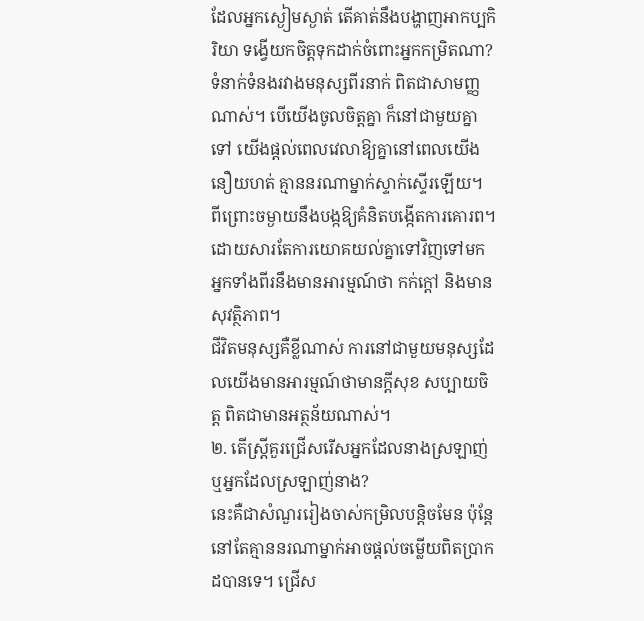ដែលអ្នកស្ងៀមស្ងាត់ តើគាត់នឹងបង្ហាញអាកប្បកិរិយា ទង្វើយកចិត្តទុកដាក់ចំពោះអ្នកកម្រិតណា?
ទំនាក់ទំនងរវាងមនុស្សពីរនាក់ ពិតជាសាមញ្ញណាស់។ បើយើងចូលចិត្តគ្នា ក៏នៅជាមួយគ្នាទៅ យើងផ្តល់ពេលវេលាឱ្យគ្នានៅពេលយើងនឿយហត់ គ្មាននរណាម្នាក់ស្ទាក់ស្ទើរឡើយ។ ពីព្រោះចម្ងាយនឹងបង្កឱ្យគំនិតបង្កើតការគោរព។ ដោយសារតែការយោគយល់គ្នាទៅវិញទៅមក អ្នកទាំងពីរនឹងមានអារម្មណ៍ថា កក់ក្ដៅ និងមានសុវត្ថិភាព។
ជីវិតមនុស្សគឺខ្លីណាស់ ការនៅជាមួយមនុស្សដែលយើងមានអារម្មណ៍ថាមានក្ដីសុខ សប្បាយចិត្ត ពិតជាមានអត្ថន័យណាស់។
២. តើស្ត្រីគួរជ្រើសរើសអ្នកដែលនាងស្រឡាញ់ ឬអ្នកដែលស្រឡាញ់នាង?
នេះគឺជាសំណួររៀងចាស់កម្រិលបន្តិចមែន ប៉ុន្តែនៅតែគ្មាននរណាម្នាក់អាចផ្តល់ចម្លើយពិតប្រាកដបានទេ។ ជ្រើស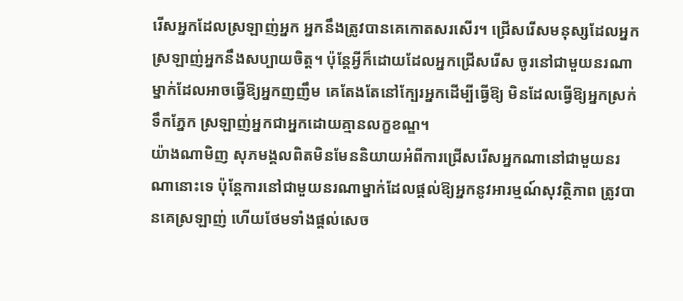រើសអ្នកដែលស្រឡាញ់អ្នក អ្នកនឹងត្រូវបានគេកោតសរសើរ។ ជ្រើសរើសមនុស្សដែលអ្នកស្រឡាញ់អ្នកនឹងសប្បាយចិត្ត។ ប៉ុន្តែអ្វីក៏ដោយដែលអ្នកជ្រើសរើស ចូរនៅជាមួយនរណាម្នាក់ដែលអាចធ្វើឱ្យអ្នកញញឹម គេតែងតែនៅក្បែរអ្នកដើម្បីធ្វើឱ្យ មិនដែលធ្វើឱ្យអ្នកស្រក់ទឹកភ្នែក ស្រឡាញ់អ្នកជាអ្នកដោយគ្មានលក្ខខណ្ឌ។
យ៉ាងណាមិញ សុភមង្គលពិតមិនមែននិយាយអំពីការជ្រើសរើសអ្នកណានៅជាមួយនរណានោះទេ ប៉ុន្តែការនៅជាមួយនរណាម្នាក់ដែលផ្តល់ឱ្យអ្នកនូវអារម្មណ៍សុវត្ថិភាព ត្រូវបានគេស្រឡាញ់ ហើយថែមទាំងផ្តល់សេច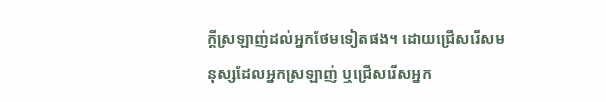ក្តីស្រឡាញ់ដល់អ្នកថែមទៀតផង។ ដោយជ្រើសរើសមនុស្សដែលអ្នកស្រឡាញ់ ឬជ្រើសរើសអ្នក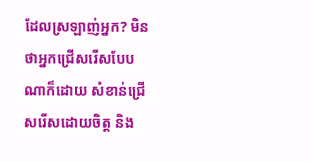ដែលស្រឡាញ់អ្នក? មិនថាអ្នកជ្រើសរើសបែបណាក៏ដោយ សំខាន់ជ្រើសរើសដោយចិត្ត និង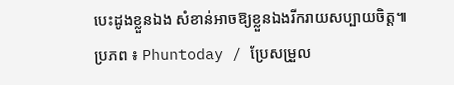បេះដូងខ្លួនឯង សំខាន់អាចឱ្យខ្លួនឯងរីករាយសប្បាយចិត្ត៕
ប្រភព ៖ Phuntoday / ប្រែសម្រួល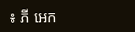៖ ភី អេក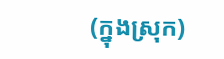(ក្នុងស្រុក)